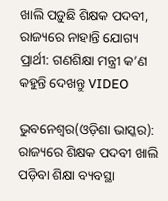ଖାଲି ପଡ଼ୁଛି ଶିକ୍ଷକ ପଦବୀ, ରାଜ୍ୟରେ ନାହାନ୍ତି ଯୋଗ୍ୟ ପ୍ରାର୍ଥୀ: ଗଣଶିକ୍ଷା ମନ୍ତ୍ରୀ କ’ଣ କହୁନ୍ତି ଦେଖନ୍ତୁ VIDEO

ଭୁବନେଶ୍ୱର(ଓଡ଼ିଶା ଭାସ୍କର): ରାଜ୍ୟରେ ଶିକ୍ଷକ ପଦବୀ ଖାଲି ପଡ଼ିବା ଶିକ୍ଷା ବ୍ୟବସ୍ଥା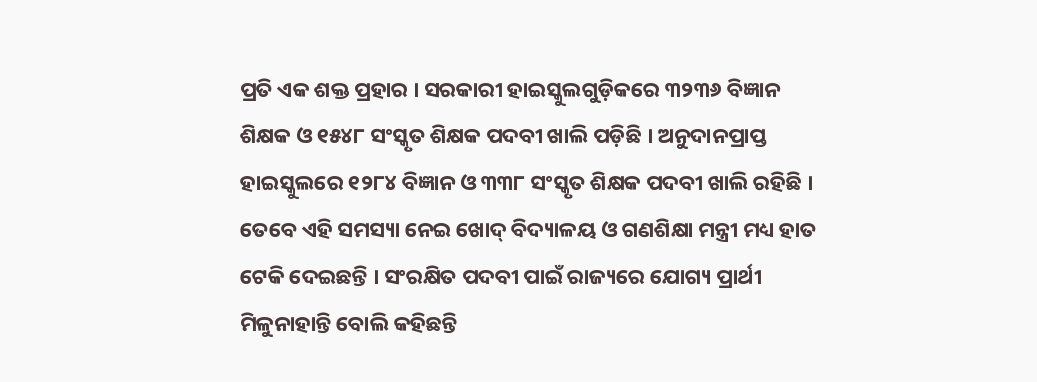ପ୍ରତି ଏକ ଶକ୍ତ ପ୍ରହାର । ସରକାରୀ ହାଇସ୍କୁଲଗୁଡ଼ିକରେ ୩୨୩୬ ବିଜ୍ଞାନ ଶିକ୍ଷକ ଓ ୧୫୪୮ ସଂସ୍କୃତ ଶିକ୍ଷକ ପଦବୀ ଖାଲି ପଡ଼ିଛି । ଅନୁଦାନପ୍ରାପ୍ତ ହାଇସ୍କୁଲରେ ୧୨୮୪ ବିଜ୍ଞାନ ଓ ୩୩୮ ସଂସ୍କୃତ ଶିକ୍ଷକ ପଦବୀ ଖାଲି ରହିଛି । ତେବେ ଏହି ସମସ୍ୟା ନେଇ ଖୋଦ୍ ବିଦ୍ୟାଳୟ ଓ ଗଣଶିକ୍ଷା ମନ୍ତ୍ରୀ ମଧ୍ୟ ହାତ ଟେକି ଦେଇଛନ୍ତି । ସଂରକ୍ଷିତ ପଦବୀ ପାଇଁ ରାଜ୍ୟରେ ଯୋଗ୍ୟ ପ୍ରାର୍ଥୀ ମିଳୁନାହାନ୍ତି ବୋଲି କହିଛନ୍ତି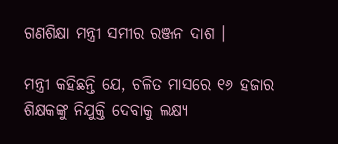ଗଣଶିକ୍ଷା ମନ୍ତ୍ରୀ ସମୀର ରଞ୍ଜନ ଦାଶ ।

ମନ୍ତ୍ରୀ କହିଛନ୍ତି ଯେ, ଚଳିତ ମାସରେ ୧୬ ହଜାର ଶିକ୍ଷକଙ୍କୁ ନିଯୁକ୍ତି ଦେବାକୁ ଲକ୍ଷ୍ୟ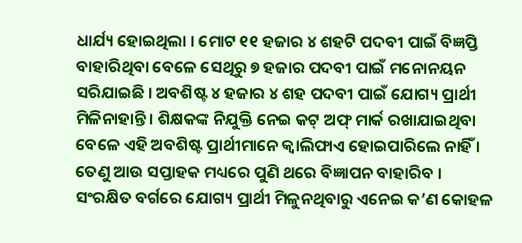ଧାର୍ଯ୍ୟ ହୋଇଥିଲା । ମୋଟ ୧୧ ହଜାର ୪ ଶହଟି ପଦବୀ ପାଇଁ ବିଜ୍ଞପ୍ତି ବାହାରିଥିବା ବେଳେ ସେଥିରୁ ୭ ହଜାର ପଦବୀ ପାଇଁ ମନୋନୟନ ସରିଯାଇଛି । ଅବଶିଷ୍ଟ ୪ ହଜାର ୪ ଶହ ପଦବୀ ପାଇଁ ଯୋଗ୍ୟ ପ୍ରାର୍ଥୀ ମିଳିନାହାନ୍ତି । ଶିକ୍ଷକଙ୍କ ନିଯୁକ୍ତି ନେଇ କଟ୍ ଅଫ୍ ମାର୍କ ରଖାଯାଇଥିବା ବେଳେ ଏହି ଅବଶିଷ୍ଟ ପ୍ରାର୍ଥୀମାନେ କ୍ୱାଲିଫାଏ ହୋଇପାରିଲେ ନାହିଁ । ତେଣୁ ଆଉ ସପ୍ତାହକ ମଧ୍ୟରେ ପୁଣି ଥରେ ବିଜ୍ଞାପନ ବାହାରିବ । ସଂରକ୍ଷିତ ବର୍ଗରେ ଯୋଗ୍ୟ ପ୍ରାର୍ଥୀ ମିଳୁନଥିବାରୁ ଏନେଇ କ’ଣ କୋହଳ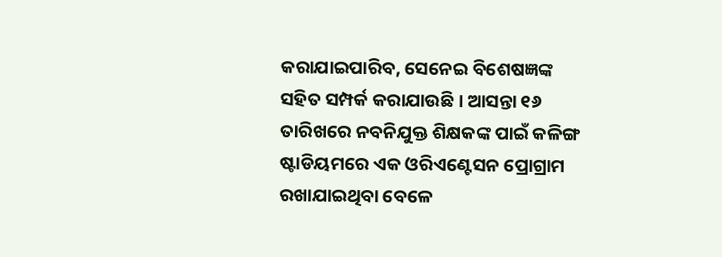କରାଯାଇପାରିବ, ସେନେଇ ବିଶେଷଜ୍ଞଙ୍କ ସହିତ ସମ୍ପର୍କ କରାଯାଉଛି । ଆସନ୍ତା ୧୬ ତାରିଖରେ ନବନିଯୁକ୍ତ ଶିକ୍ଷକଙ୍କ ପାଇଁ କଳିଙ୍ଗ ଷ୍ଟାଡିୟମରେ ଏକ ଓରିଏଣ୍ଟେସନ ପ୍ରୋଗ୍ରାମ ରଖାଯାଇଥିବା ବେଳେ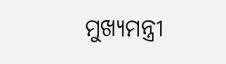ମୁଖ୍ୟମନ୍ତ୍ରୀ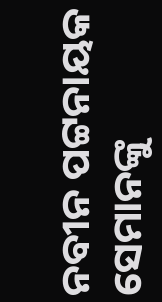ନବୀନ ପଟ୍ଟନାୟକ ସେମାନଙ୍କୁ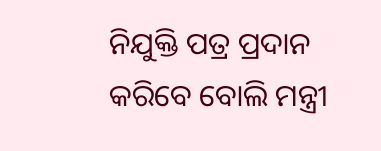ନିଯୁକ୍ତି ପତ୍ର ପ୍ରଦାନ କରିବେ ବୋଲି ମନ୍ତ୍ରୀ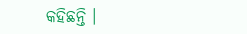କହିଛନ୍ତି ।